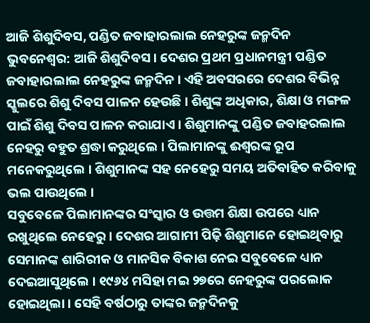ଆଜି ଶିଶୁଦିବସ, ପଣ୍ଡିତ ଜବାହାରଲାଲ ନେହରୁଙ୍କ ଜନ୍ମଦିନ
ଭୁବନେଶ୍ବର: ଆଜି ଶିଶୁଦିବସ । ଦେଶର ପ୍ରଥମ ପ୍ରଧାନମନ୍ତ୍ରୀ ପଣ୍ଡିତ ଜବାହାରଲାଲ ନେହରୁଙ୍କ ଜନ୍ମଦିନ । ଏହି ଅବସରରେ ଦେଶର ବିଭିନ୍ନ ସ୍କୁଲରେ ଶିଶୁ ଦିବସ ପାଳନ ହେଉଛି । ଶିଶୁଙ୍କ ଅଧିକାର, ଶିକ୍ଷା ଓ ମଙ୍ଗଳ ପାଇଁ ଶିଶୁ ଦିବସ ପାଳନ କରାଯାଏ । ଶିଶୁମାନଙ୍କୁ ପଣ୍ଡିତ ଜବାହରଲାଲ ନେହରୁ ବହୁତ ଶ୍ରଦ୍ଧା କରୁଥିଲେ । ପିଲାମାନଙ୍କୁ ଈଶ୍ବରଙ୍କ ରୂପ ମନେକରୁଥିଲେ । ଶିଶୁମାନଙ୍କ ସହ ନେହେରୁ ସମୟ ଅତିବାହିତ କରିବାକୁ ଭଲ ପାଉଥିଲେ ।
ସବୁବେଳେ ପିଲାମାନଙ୍କର ସଂସ୍କାର ଓ ଉତ୍ତମ ଶିକ୍ଷା ଉପରେ ଧ୍ୟାନ ରଖୁଥିଲେ ନେହେରୁ । ଦେଶର ଆଗାମୀ ପିଢ଼ି ଶିଶୁମାନେ ହୋଇଥିବାରୁ ସେମାନଙ୍କ ଶାରିରୀକ ଓ ମାନସିକ ବିକାଶ ନେଇ ସବୁବେଳେ ଧ୍ୟାନ ଦେଇଆସୁଥିଲେ । ୧୯୬୪ ମସିହା ମଇ ୨୭ରେ ନେହରୁଙ୍କ ପରଲୋକ ହୋଇଥିଲା । ସେହି ବର୍ଷଠାରୁ ତାଙ୍କର ଜନ୍ମଦିନକୁ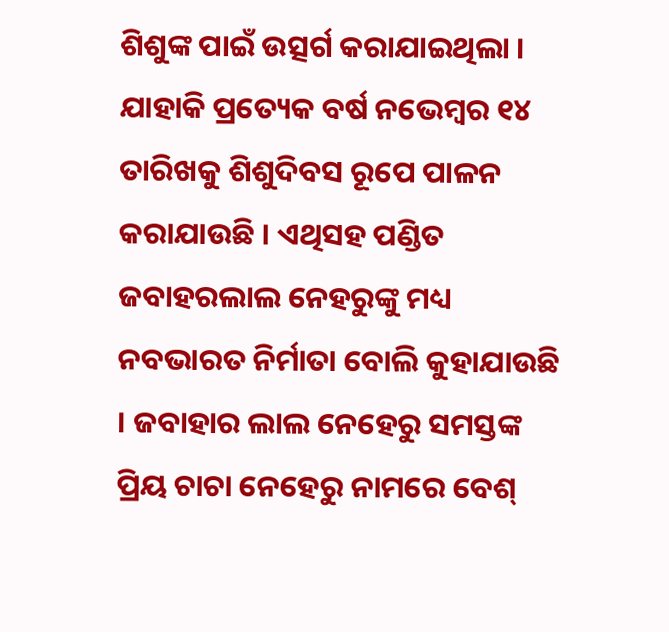ଶିଶୁଙ୍କ ପାଇଁ ଉତ୍ସର୍ଗ କରାଯାଇଥିଲା । ଯାହାକି ପ୍ରତ୍ୟେକ ବର୍ଷ ନଭେମ୍ବର ୧୪ ତାରିଖକୁ ଶିଶୁଦିବସ ରୂପେ ପାଳନ କରାଯାଉଛି । ଏଥିସହ ପଣ୍ଡିତ ଜବାହରଲାଲ ନେହରୁଙ୍କୁ ମଧ୍ୟ ନବଭାରତ ନିର୍ମାତା ବୋଲି କୁହାଯାଉଛି । ଜବାହାର ଲାଲ ନେହେରୁ ସମସ୍ତଙ୍କ ପ୍ରିୟ ଚାଚା ନେହେରୁ ନାମରେ ବେଶ୍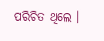ପରିଚିତ ଥିଲେ ।